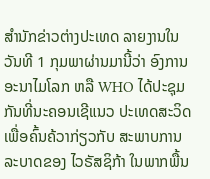ສຳນັກຂ່າວຕ່າງປະເທດ ລາຍງານໃນວັນທີ 1 ກຸມພາຜ່ານມານີ້ວ່າ ອົງການອະນາໄມໂລກ ຫລື WHO ໄດ້ປະຊຸມກັນທີ່ນະຄອນເຊີແນວ ປະເທດສະວິດ ເພື່ອຄົ້ນຄ້ວາກ່ຽວກັບ ສະພາບການລະບາດຂອງ ໄວຣັສຊິກ້າ ໃນພາກພື້ນ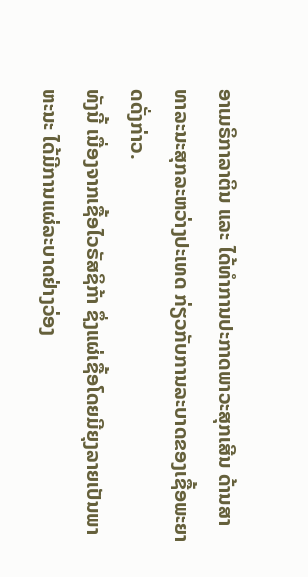ອາເມຣິກາລາຕິນ ແລະ ໄດ້ທຳການປະກາດພາວະສຸກເສີນ ດ້ານສາທາລະນະສຸກລະຫວ່າງປະເທດ ກ່ຽວກັບການລະບາດຂອງເຊື້ອພະຍາດດັ່ງກ່າວ.
ທັງນີ້ ເນື່ອງຈາກເຊື້ອໄວຣັສຊິກ້າ ຊຶ່ງແຜ່ເຊື້ອໂດຍມີຍຸງລາຍເປັນພາຫະນະ ໄດ້ມີການແຜ່ລະບາດຢ່າງວ່ອງ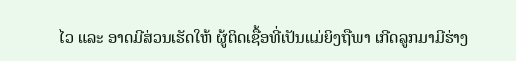ໄວ ແລະ ອາດມີສ່ວນເຮັດໃຫ້ ຜູ້ຕິດເຊື້ອທີ່ເປັນແມ່ຍິງຖືພາ ເກີດລູກມາມີຮ່າງ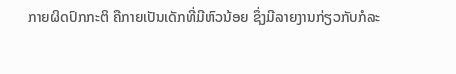ກາຍຜິດປົກກະຕິ ຄືກາຍເປັນເດັກທີ່ມີຫົວນ້ອຍ ຊຶ່ງມີລາຍງານກ່ຽວກັບກໍລະ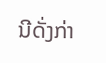ນີດັ່ງກ່າ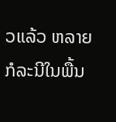ວແລ້ວ ຫລາຍກໍລະນີໃນພື້ນ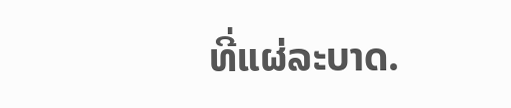ທີ່ແຜ່ລະບາດ.